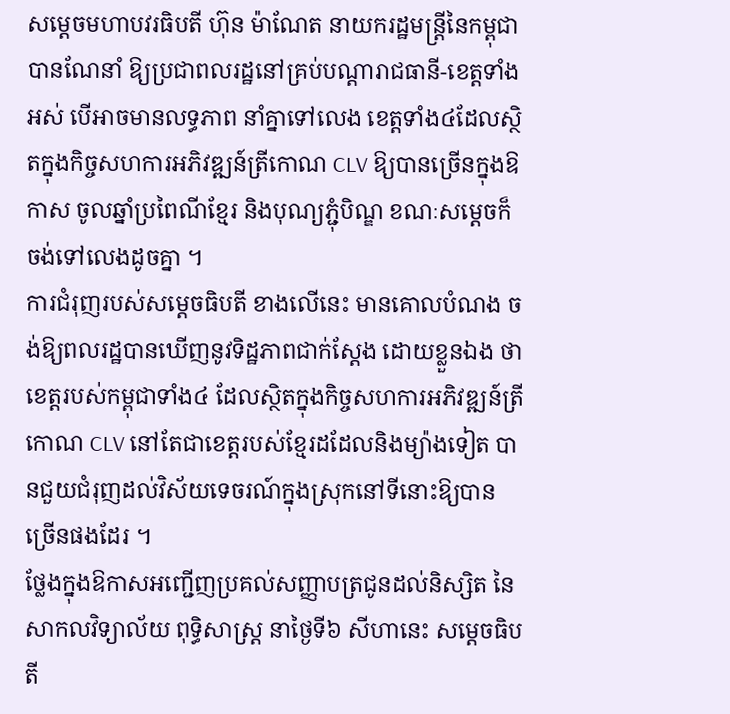សម្តេចមហាបវរធិបតី ហ៊ុន ម៉ាណែត នាយករដ្ឋមន្ត្រីនៃកម្ពុជា បានណែនាំ ឱ្យប្រជាពលរដ្ឋនៅគ្រប់បណ្តារាជធានី-ខេត្តទាំងអស់ បើអាចមានលទ្ធភាព នាំគ្នាទៅលេង ខេត្តទាំង៤ដែលស្ថិតក្នុងកិច្ចសហការអភិវឌ្ឍន៍ត្រីកោណ CLV ឱ្យបានច្រើនក្នុងឱកាស ចូលឆ្នាំប្រពៃណីខ្មែរ និងបុណ្យភ្ជុំបិណ្ឌ ខណៈសម្តេចក៏ចង់ទៅលេងដូចគ្នា ។
ការជំរុញរបស់សម្តេចធិបតី ខាងលើនេះ មានគោលបំណង ចង់ឱ្យពលរដ្ឋបានឃើញនូវទិដ្ឋភាពជាក់ស្តែង ដោយខ្លួនឯង ថាខេត្តរបស់កម្ពុជាទាំង៤ ដែលស្ថិតក្នុងកិច្ចសហការអភិវឌ្ឍន៍ត្រីកោណ CLV នៅតែជាខេត្តរបស់ខ្មែរដដែលនិងម្យ៉ាងទៀត បានជួយជំរុញដល់វិស័យទេចរណ៍ក្នុងស្រុកនៅទីនោះឱ្យបានច្រើនផងដែរ ។
ថ្លែងក្នុងឱកាសអញ្ជើញប្រគល់សញ្ញាបត្រជូនដល់និស្សិត នៃសាកលវិទ្យាល័យ ពុទ្ធិសាស្ត្រ នាថ្ងៃទី៦ សីហានេះ សម្តេចធិបតី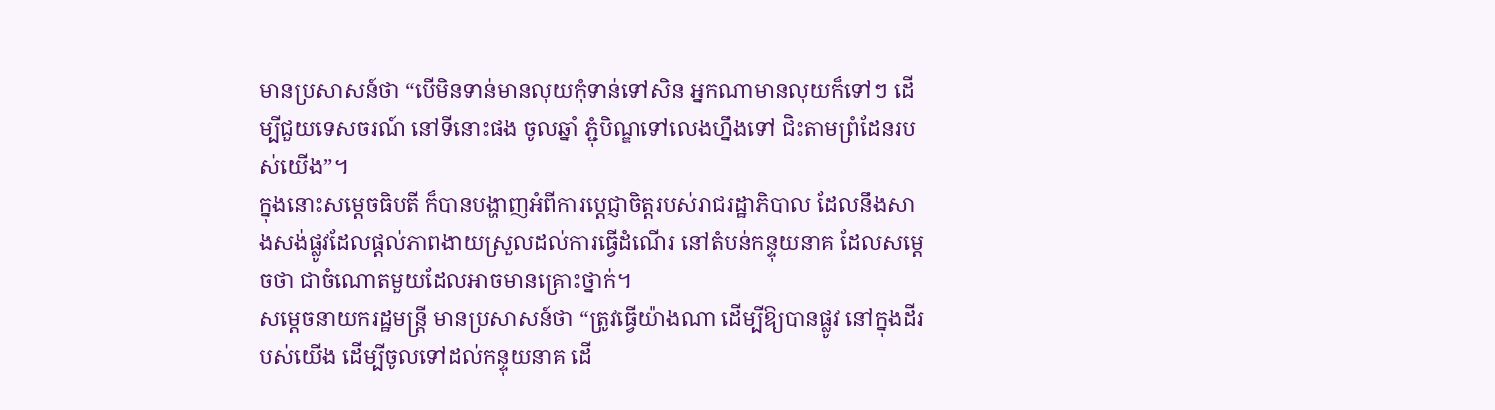មានប្រសាសន៍ថា “បើមិនទាន់មានលុយកុំទាន់ទៅសិន អ្នកណាមានលុយក៏ទៅៗ ដើម្បីជួយទេសចរណ៍ នៅទីនោះផង ចូលឆ្នាំ ភ្ជុំបិណ្ឌទៅលេងហ្នឹងទៅ ជិះតាមព្រំដែនរបស់យើង”។
ក្នុងនោះសម្តេចធិបតី ក៏បានបង្ហាញអំពីការប្តេជ្ញាចិត្តរបស់រាជរដ្ឋាភិបាល ដែលនឹងសាងសង់ផ្លូវដែលផ្តល់ភាពងាយស្រួលដល់ការធ្វើដំណើរ នៅតំបន់កន្ទុយនាគ ដែលសម្តេចថា ជាចំណោតមួយដែលអាចមានគ្រោះថ្នាក់។
សម្តេចនាយករដ្ឋមន្ត្រី មានប្រសាសន៍ថា “ត្រូវធ្វើយ៉ាងណា ដើម្បីឱ្យបានផ្លូវ នៅក្នុងដីរបស់យើង ដើម្បីចូលទៅដល់កន្ទុយនាគ ដើ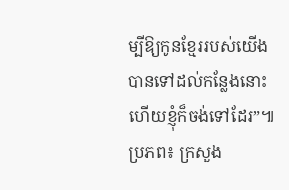ម្បីឱ្យកូនខ្មែររបស់យើង បានទៅដល់កន្លែងនោះ ហើយខ្ញុំក៏ចង់ទៅដែរ”៕
ប្រភព៖ ក្រសួង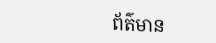ព័ត៌មាន